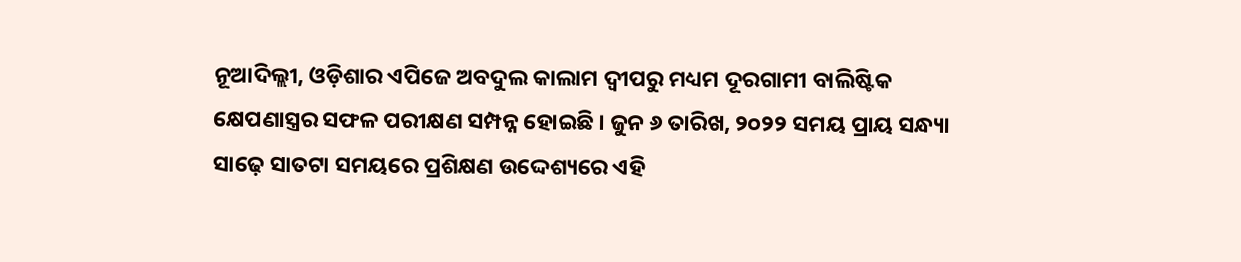ନୂଆଦିଲ୍ଲୀ, ଓଡ଼ିଶାର ଏପିଜେ ଅବଦୁଲ କାଲାମ ଦ୍ବୀପରୁ ମଧ୍ୟମ ଦୂରଗାମୀ ବାଲିଷ୍ଟିକ କ୍ଷେପଣାସ୍ତ୍ରର ସଫଳ ପରୀକ୍ଷଣ ସମ୍ପନ୍ନ ହୋଇଛି । ଜୁନ ୬ ତାରିଖ, ୨୦୨୨ ସମୟ ପ୍ରାୟ ସନ୍ଧ୍ୟା ସାଢ଼େ ସାତଟା ସମୟରେ ପ୍ରଶିକ୍ଷଣ ଉଦ୍ଦେଶ୍ୟରେ ଏହି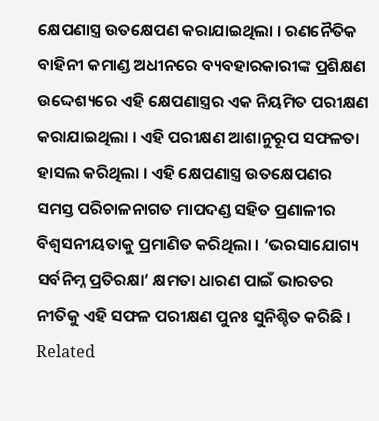କ୍ଷେପଣାସ୍ତ୍ର ଉତକ୍ଷେପଣ କରାଯାଇଥିଲା । ରଣନୈତିକ ବାହିନୀ କମାଣ୍ଡ ଅଧୀନରେ ବ୍ୟବହାରକାରୀଙ୍କ ପ୍ରଶିକ୍ଷଣ ଉଦ୍ଦେଶ୍ୟରେ ଏହି କ୍ଷେପଣାସ୍ତ୍ରର ଏକ ନିୟମିତ ପରୀକ୍ଷଣ କରାଯାଇଥିଲା । ଏହି ପରୀକ୍ଷଣ ଆଶାନୁରୂପ ସଫଳତା ହାସଲ କରିଥିଲା । ଏହି କ୍ଷେପଣାସ୍ତ୍ର ଉତକ୍ଷେପଣର ସମସ୍ତ ପରିଚାଳନାଗତ ମାପଦଣ୍ଡ ସହିତ ପ୍ରଣାଳୀର ବିଶ୍ବସନୀୟତାକୁ ପ୍ରମାଣିତ କରିଥିଲା । ‘ଭରସାଯୋଗ୍ୟ ସର୍ବନିମ୍ନ ପ୍ରତିରକ୍ଷା’ କ୍ଷମତା ଧାରଣ ପାଇଁ ଭାରତର ନୀତିକୁ ଏହି ସଫଳ ପରୀକ୍ଷଣ ପୁନଃ ସୁନିଶ୍ଚିତ କରିଛି ।
Related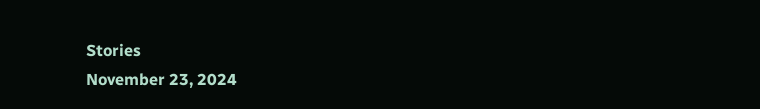Stories
November 23, 2024